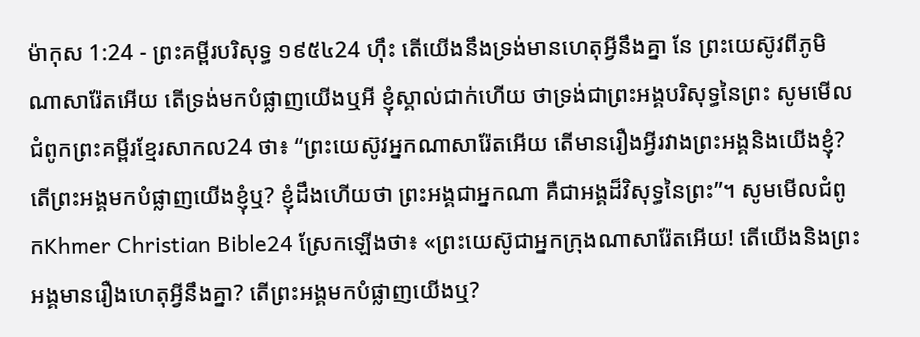ម៉ាកុស 1:24 - ព្រះគម្ពីរបរិសុទ្ធ ១៩៥៤24 ហ៊ឹះ តើយើងនឹងទ្រង់មានហេតុអ្វីនឹងគ្នា នែ ព្រះយេស៊ូវពីភូមិណាសារ៉ែតអើយ តើទ្រង់មកបំផ្លាញយើងឬអី ខ្ញុំស្គាល់ជាក់ហើយ ថាទ្រង់ជាព្រះអង្គបរិសុទ្ធនៃព្រះ សូមមើលជំពូកព្រះគម្ពីរខ្មែរសាកល24 ថា៖ “ព្រះយេស៊ូវអ្នកណាសារ៉ែតអើយ តើមានរឿងអ្វីរវាងព្រះអង្គនិងយើងខ្ញុំ? តើព្រះអង្គមកបំផ្លាញយើងខ្ញុំឬ? ខ្ញុំដឹងហើយថា ព្រះអង្គជាអ្នកណា គឺជាអង្គដ៏វិសុទ្ធនៃព្រះ”។ សូមមើលជំពូកKhmer Christian Bible24 ស្រែកឡើងថា៖ «ព្រះយេស៊ូជាអ្នកក្រុងណាសារ៉ែតអើយ! តើយើងនិងព្រះអង្គមានរឿងហេតុអ្វីនឹងគ្នា? តើព្រះអង្គមកបំផ្លាញយើងឬ?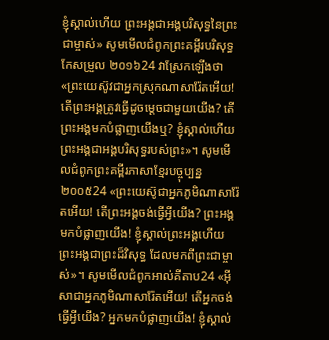ខ្ញុំស្គាល់ហើយ ព្រះអង្គជាអង្គបរិសុទ្ធនៃព្រះជាម្ចាស់» សូមមើលជំពូកព្រះគម្ពីរបរិសុទ្ធកែសម្រួល ២០១៦24 វាស្រែកឡើងថា «ព្រះយេស៊ូវជាអ្នកស្រុកណាសារ៉ែតអើយ! តើព្រះអង្គត្រូវធ្វើដូចម្តេចជាមួយយើង? តើព្រះអង្គមកបំផ្លាញយើងឬ? ខ្ញុំស្គាល់ហើយ ព្រះអង្គជាអង្គបរិសុទ្ធរបស់ព្រះ»។ សូមមើលជំពូកព្រះគម្ពីរភាសាខ្មែរបច្ចុប្បន្ន ២០០៥24 «ព្រះយេស៊ូជាអ្នកភូមិណាសារ៉ែតអើយ! តើព្រះអង្គចង់ធ្វើអ្វីយើង? ព្រះអង្គមកបំផ្លាញយើង! ខ្ញុំស្គាល់ព្រះអង្គហើយ ព្រះអង្គជាព្រះដ៏វិសុទ្ធ ដែលមកពីព្រះជាម្ចាស់»។ សូមមើលជំពូកអាល់គីតាប24 «អ៊ីសាជាអ្នកភូមិណាសារ៉ែតអើយ! តើអ្នកចង់ធ្វើអ្វីយើង? អ្នកមកបំផ្លាញយើង! ខ្ញុំស្គាល់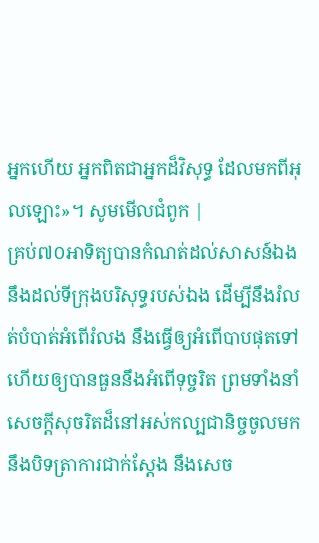អ្នកហើយ អ្នកពិតជាអ្នកដ៏វិសុទ្ធ ដែលមកពីអុលឡោះ»។ សូមមើលជំពូក |
គ្រប់៧០អាទិត្យបានកំណត់ដល់សាសន៍ឯង នឹងដល់ទីក្រុងបរិសុទ្ធរបស់ឯង ដើម្បីនឹងរំលត់បំបាត់អំពើរំលង នឹងធ្វើឲ្យអំពើបាបផុតទៅ ហើយឲ្យបានធួននឹងអំពើទុច្ចរិត ព្រមទាំងនាំសេចក្ដីសុចរិតដ៏នៅអស់កល្បជានិច្ចចូលមក នឹងបិទត្រាការជាក់ស្តែង នឹងសេច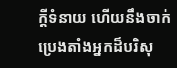ក្ដីទំនាយ ហើយនឹងចាក់ប្រេងតាំងអ្នកដ៏បរិសុ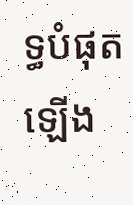ទ្ធបំផុតឡើង